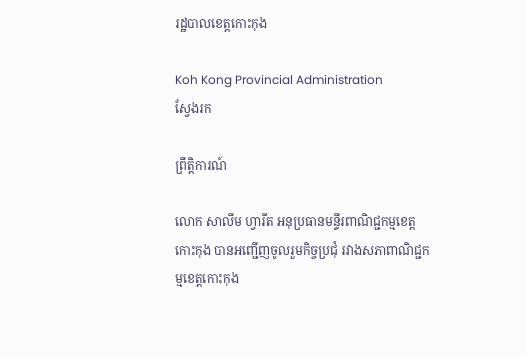រដ្ឋបាលខេត្តកោះកុង

Koh Kong Provincial Administration
ស្វែងរក

ព្រឹត្តិការណ៍

លោក សាលីម ហ្វារីត អនុប្រធានមន្ទីរពាណិជ្ជកម្មខេត្តកោះកុង បានអញ្ជើញចូលរួមកិច្ចប្រជុំ រវាងសភាពាណិជ្ជកម្មខេត្តកោះកុង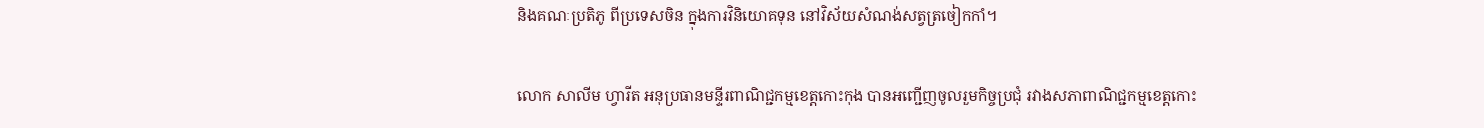និងគណៈប្រតិភូ ពីប្រទេសចិន ក្នុងការវិនិយោគទុន នៅវិស័យសំណង់សត្វត្រចៀកកាំ។

លោក សាលីម ហ្វារីត អនុប្រធានមន្ទីរពាណិជ្ជកម្មខេត្តកោះកុង បានអញ្ជើញចូលរួមកិច្ចប្រជុំ រវាងសភាពាណិជ្ជកម្មខេត្តកោះ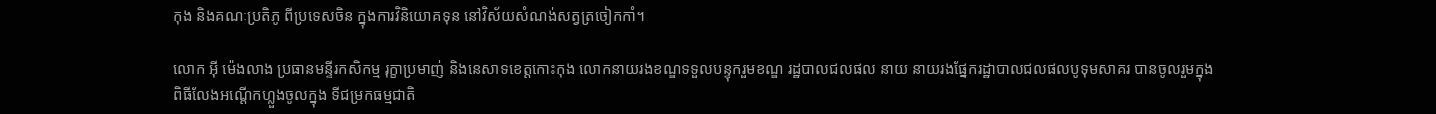កុង និងគណៈប្រតិភូ ពីប្រទេសចិន ក្នុងការវិនិយោគទុន នៅវិស័យសំណង់សត្វត្រចៀកកាំ។

លោក អុី ម៉េងលាង ប្រធានមន្ទីរកសិកម្ម រុក្ខាប្រមាញ់ និងនេសាទខេត្តកោះកុង លោកនាយរងខណ្ឌទទួលបន្ទុករួមខណ្ឌ រដ្ឋបាលជលផល នាយ នាយរងផ្នែករដ្ឋាបាលជលផលបូទុមសាគរ បានចូលរួមក្នុងពិធីលែងអណ្តើកហ្លួងចូលក្នុង ទីជម្រកធម្មជាតិ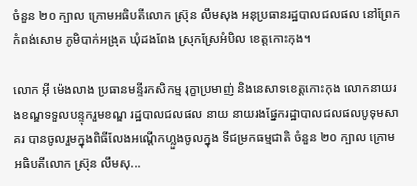ចំនួន ២០ ក្បាល ក្រោមអធិបតីលោក ស៊្រុន លឹមសុង អនុប្រធានរដ្ឋបាលជលផល នៅព្រែកកំពង់សោម ភូមិបាក់អង្រុត ឃុំដងពែង ស្រុកស្រែអំបិល ខេត្តកោះកុង។

លោក អុី ម៉េងលាង ប្រធានមន្ទីរកសិកម្ម រុក្ខាប្រមាញ់ និងនេសាទខេត្តកោះកុង លោកនាយរងខណ្ឌទទួលបន្ទុករួមខណ្ឌ រដ្ឋបាលជលផល នាយ នាយរងផ្នែករដ្ឋាបាលជលផលបូទុមសាគរ បានចូលរួមក្នុងពិធីលែងអណ្តើកហ្លួងចូលក្នុង ទីជម្រកធម្មជាតិ ចំនួន ២០ ក្បាល ក្រោមអធិបតីលោក ស៊្រុន លឹមសុ...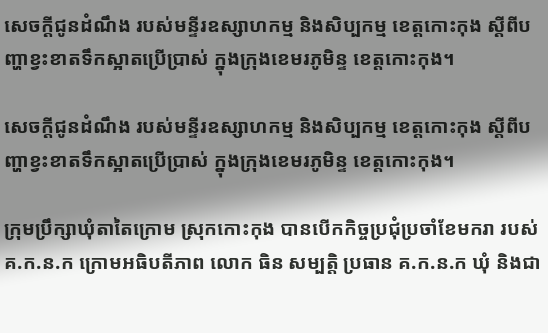សេចក្តីជូនដំណឹង របស់មន្ទីរឧស្សាហកម្ម និងសិប្បកម្ម ខេត្តកោះកុង ស្តីពីបញ្ហាខ្វះខាតទឹកស្អាតប្រេីប្រាស់ ក្នុងក្រុងខេមរភូមិន្ទ ខេត្តកោះកុង។

សេចក្តីជូនដំណឹង របស់មន្ទីរឧស្សាហកម្ម និងសិប្បកម្ម ខេត្តកោះកុង ស្តីពីបញ្ហាខ្វះខាតទឹកស្អាតប្រេីប្រាស់ ក្នុងក្រុងខេមរភូមិន្ទ ខេត្តកោះកុង។

ក្រុមប្រឹក្សាឃុំតាតៃក្រោម ស្រុកកោះកុង បានបើកកិច្ចប្រជុំប្រចាំខែមករា របស់គ.ក.ន.ក ក្រោមអធិបតីភាព លោក ធិន សម្បត្តិ ប្រធាន គ.ក.ន.ក ឃុំ និងជា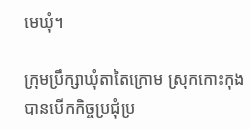មេឃុំ។

ក្រុមប្រឹក្សាឃុំតាតៃក្រោម ស្រុកកោះកុង បានបើកកិច្ចប្រជុំប្រ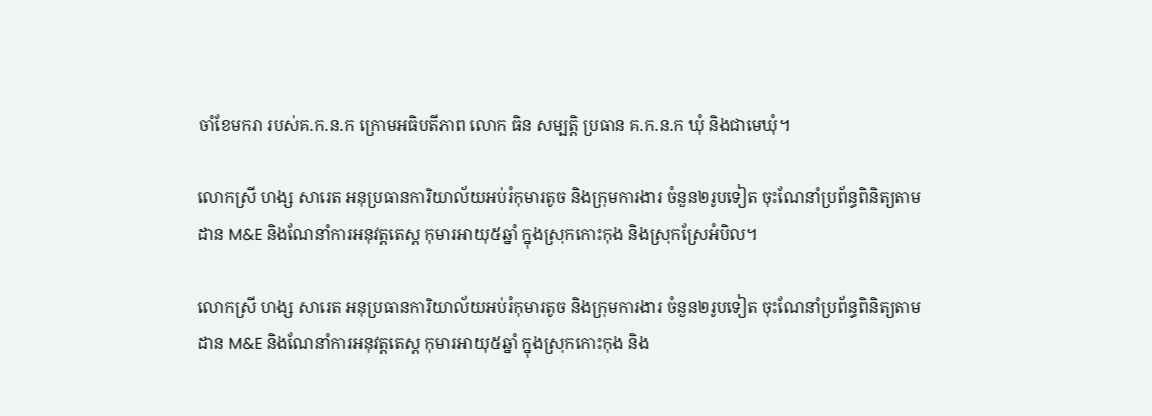ចាំខែមករា របស់គ.ក.ន.ក ក្រោមអធិបតីភាព លោក ធិន សម្បត្តិ ប្រធាន គ.ក.ន.ក ឃុំ និងជាមេឃុំ។

លោកស្រី ហង្ស សារេត អនុប្រធានការិយាល័យអប់រំកុមារតូច និងក្រុមការងារ ចំនួន២រូបទៀត ចុះណែនាំប្រព័ន្ធពិនិត្យតាមដាន M&E និងណែនាំការអនុវត្តតេស្ត កុមារអាយុ៥ឆ្នាំ ក្នុងស្រុកកោះកុង និងស្រុកស្រែអំបិល។

លោកស្រី ហង្ស សារេត អនុប្រធានការិយាល័យអប់រំកុមារតូច និងក្រុមការងារ ចំនួន២រូបទៀត ចុះណែនាំប្រព័ន្ធពិនិត្យតាមដាន M&E និងណែនាំការអនុវត្តតេស្ត កុមារអាយុ៥ឆ្នាំ ក្នុងស្រុកកោះកុង និង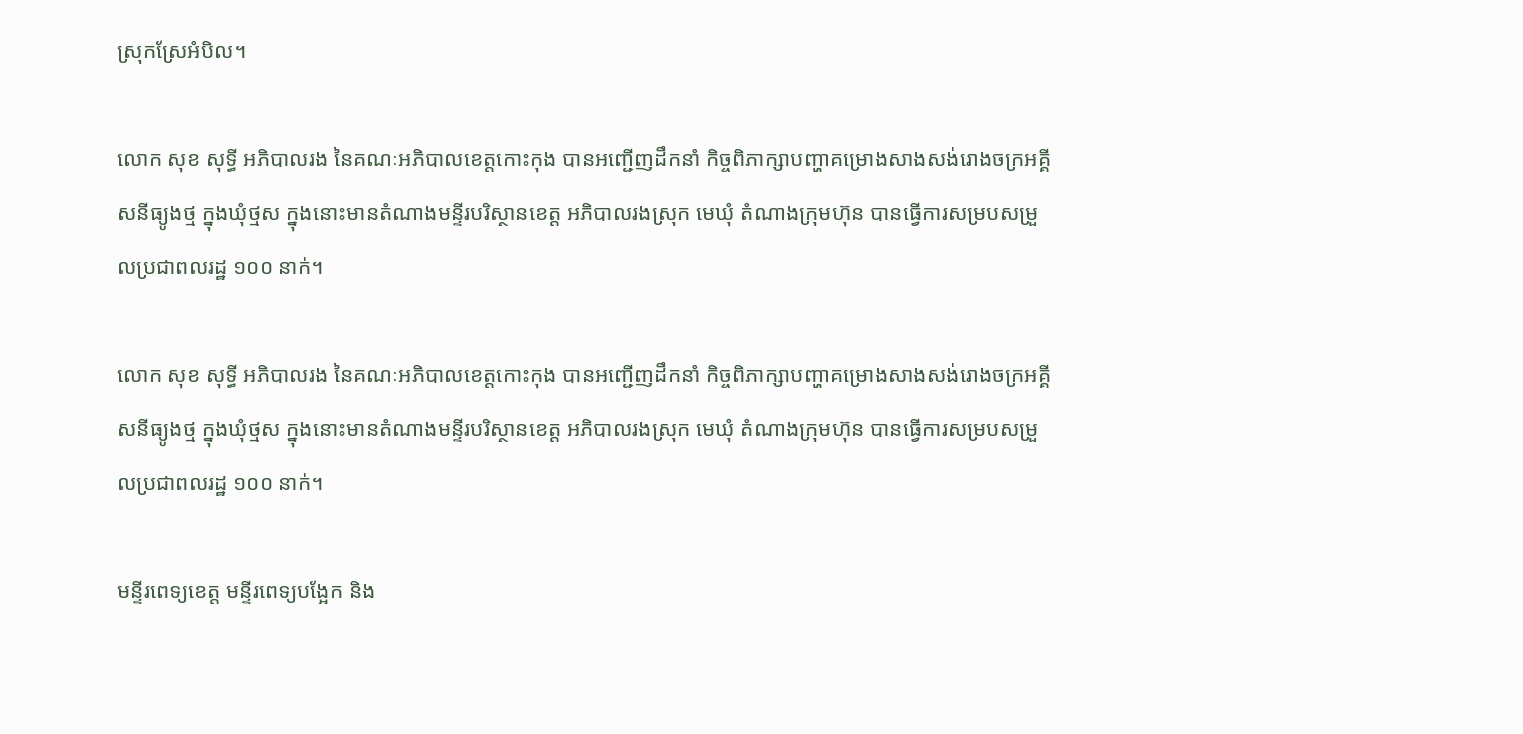ស្រុកស្រែអំបិល។

លោក សុខ សុទ្ធី អភិបាលរង នៃគណៈអភិបាលខេត្តកោះកុង បានអញ្ជើញដឹកនាំ កិច្ចពិភាក្សាបញ្ហាគម្រោងសាងសង់រោងចក្រអគ្គីសនីធ្យូងថ្ម ក្នុងឃុំថ្មស ក្នុងនោះមានតំណាងមន្ទីរបរិស្ថានខេត្ត អភិបាលរងស្រុក មេឃុំ តំណាងក្រុមហ៊ុន បានធ្វើការសម្របសម្រួលប្រជាពលរដ្ឋ ១០០ នាក់។

លោក សុខ សុទ្ធី អភិបាលរង នៃគណៈអភិបាលខេត្តកោះកុង បានអញ្ជើញដឹកនាំ កិច្ចពិភាក្សាបញ្ហាគម្រោងសាងសង់រោងចក្រអគ្គីសនីធ្យូងថ្ម ក្នុងឃុំថ្មស ក្នុងនោះមានតំណាងមន្ទីរបរិស្ថានខេត្ត អភិបាលរងស្រុក មេឃុំ តំណាងក្រុមហ៊ុន បានធ្វើការសម្របសម្រួលប្រជាពលរដ្ឋ ១០០ នាក់។

មន្ទីរពេទ្យខេត្ត មន្ទីរពេទ្យបង្អែក និង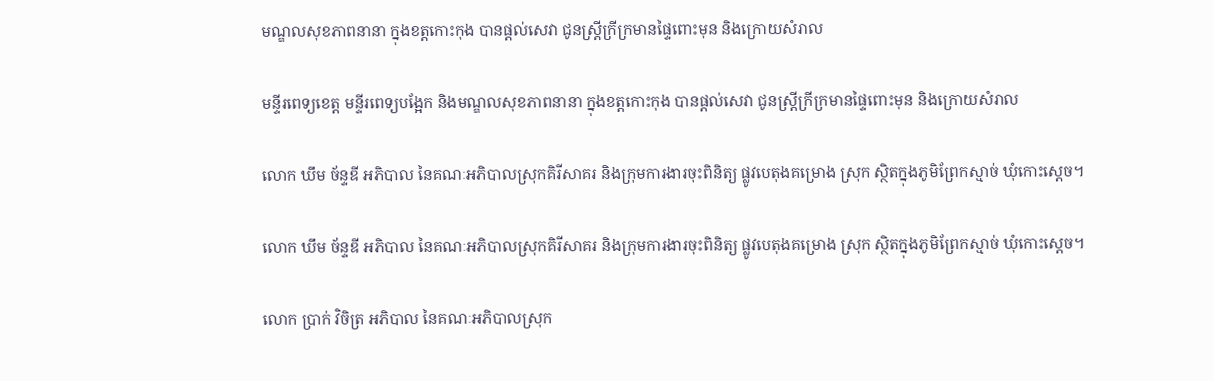មណ្ឌលសុខភាពនានា ក្នុងខត្តកោះកុង បានផ្តល់សេវា ជូនស្ត្រីក្រីក្រមានផ្ទៃពោះមុន និងក្រោយសំរាល

មន្ទីរពេទ្យខេត្ត មន្ទីរពេទ្យបង្អែក និងមណ្ឌលសុខភាពនានា ក្នុងខត្តកោះកុង បានផ្តល់សេវា ជូនស្ត្រីក្រីក្រមានផ្ទៃពោះមុន និងក្រោយសំរាល

លោក ឃឹម ច័ន្ទឌី អភិបាល នៃគណៈអភិបាលស្រុកគិរីសាគរ និងក្រុមការងារចុះពិនិត្យ ផ្លូវបេតុងគម្រោង ស្រុក ស្ថិតក្នុងភូមិព្រែកស្មាច់ ឃុំកោះស្តេច។

លោក ឃឹម ច័ន្ទឌី អភិបាល នៃគណៈអភិបាលស្រុកគិរីសាគរ និងក្រុមការងារចុះពិនិត្យ ផ្លូវបេតុងគម្រោង ស្រុក ស្ថិតក្នុងភូមិព្រែកស្មាច់ ឃុំកោះស្តេច។

លោក ប្រាក់ វិចិត្រ អភិបាល នៃគណៈអភិបាលស្រុក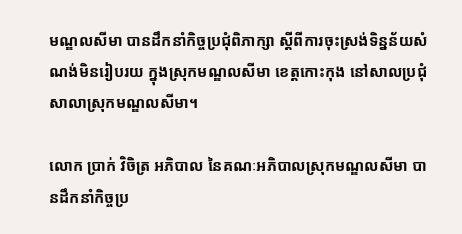មណ្ឌលសីមា បានដឹកនាំកិច្ចប្រជុំពិភាក្សា ស្ដីពីការចុះស្រង់ទិន្នន័យសំណង់មិនរៀបរយ ក្នុងស្រុកមណ្ឌលសីមា ខេត្តកោះកុង នៅសាលប្រជុំសាលាស្រុកមណ្ឌលសីមា។

លោក ប្រាក់ វិចិត្រ អភិបាល នៃគណៈអភិបាលស្រុកមណ្ឌលសីមា បានដឹកនាំកិច្ចប្រ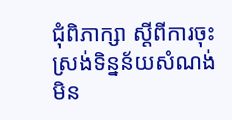ជុំពិភាក្សា ស្ដីពីការចុះស្រង់ទិន្នន័យសំណង់មិន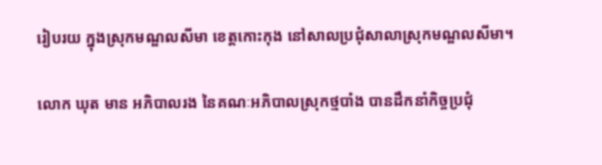រៀបរយ ក្នុងស្រុកមណ្ឌលសីមា ខេត្តកោះកុង នៅសាលប្រជុំសាលាស្រុកមណ្ឌលសីមា។

លោក ឃុត មាន អភិបាលរង នៃគណៈអភិបាលស្រុកថ្មបាំង បានដឹកនាំកិច្ចប្រជុំ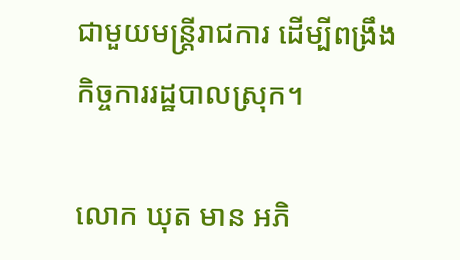ជាមួយមន្រ្តីរាជការ ដើម្បីពង្រឹងកិច្ចការរដ្ឋបាលស្រុក។

លោក ឃុត មាន អភិ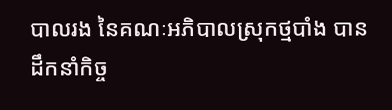បាលរង នៃគណៈអភិបាលស្រុកថ្មបាំង បានដឹកនាំកិច្ច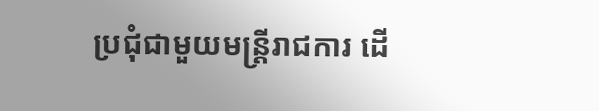ប្រជុំជាមួយមន្រ្តីរាជការ ដើ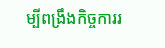ម្បីពង្រឹងកិច្ចការរ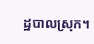ដ្ឋបាលស្រុក។